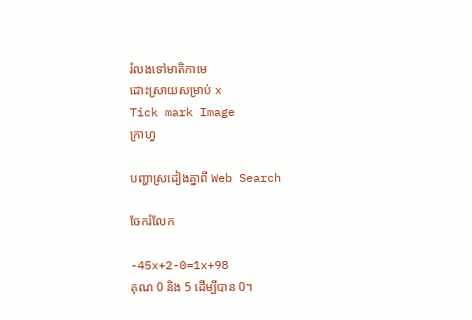រំលងទៅមាតិកាមេ
ដោះស្រាយសម្រាប់ x
Tick mark Image
ក្រាហ្វ

បញ្ហាស្រដៀងគ្នាពី Web Search

ចែករំលែក

-45x+2-0=1x+98
គុណ 0 និង 5 ដើម្បីបាន 0។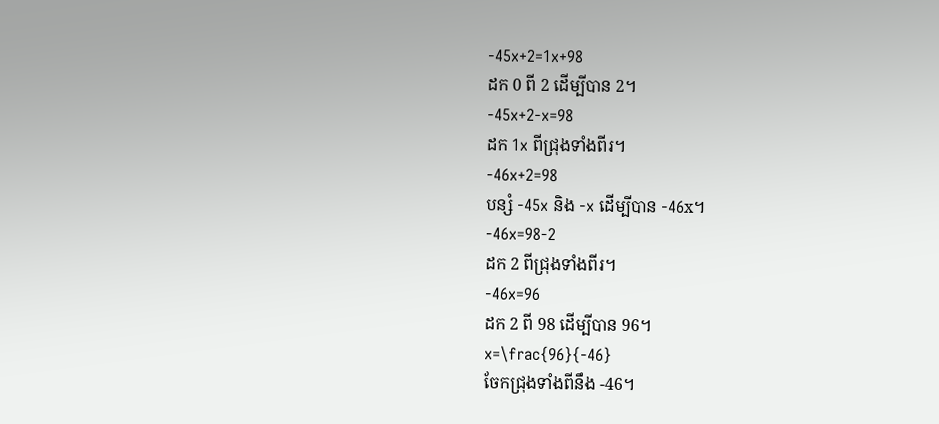-45x+2=1x+98
ដក 0 ពី 2 ដើម្បីបាន 2។
-45x+2-x=98
ដក 1x ពីជ្រុងទាំងពីរ។
-46x+2=98
បន្សំ -45x និង -x ដើម្បីបាន -46x។
-46x=98-2
ដក 2 ពីជ្រុងទាំងពីរ។
-46x=96
ដក 2 ពី 98 ដើម្បីបាន 96។
x=\frac{96}{-46}
ចែកជ្រុងទាំងពីនឹង -46។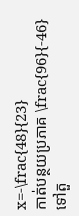x=-\frac{48}{23}
កាត់បន្ថយប្រភាគ \frac{96}{-46} ទៅតួ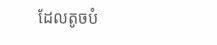ដែលតូចបំ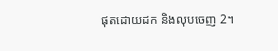ផុតដោយដក និងលុបចេញ 2។